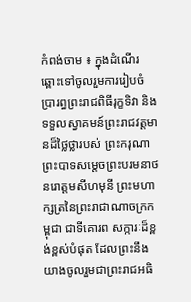កំពង់ចាម ៖ ក្នុងដំណើរឆ្ពោះទៅចូលរួមការរៀបចំប្រារព្ធព្រះរាជពិធីរុក្ខទិវា និងទទួលស្វាគមន៍ព្រះរាជវត្តមានដ៏ថ្លៃថ្លារបស់ ព្រះករុណា ព្រះបាទសម្តេចព្រះបរមនាថនរោត្តមសីហមុនី ព្រះមហាក្សត្រនៃព្រះរាជាណាចក្រកម្ពុជា ជាទីគោរព សក្ការៈដ៏ខ្ពង់ខ្ពស់បំផុត ដែលព្រះនឹងយាងចូលរួមជាព្រះរាជអធិ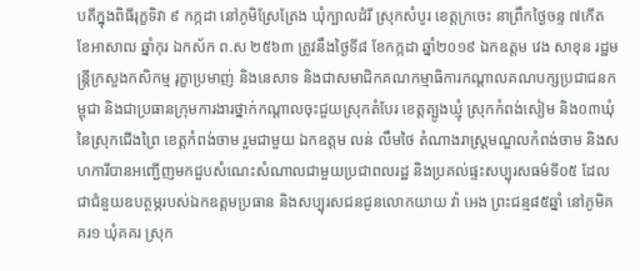បតីក្នុងពិធីរុក្ខទិវា ៩ កក្កដា នៅភូមិស្រែត្រែង ឃុំក្បាលដំរី ស្រុកសំបូរ ខេត្តក្រចេះ នាព្រឹកថ្ងៃចន្ទ ៧កើត ខែអាសាឍ ឆ្នាំកុរ ឯកស័ក ព.ស ២៥៦៣ ត្រូវនឹងថ្ងៃទី៨ ខែកក្កដា ឆ្នាំ២០១៩ ឯកឧត្តម វេង សាខុន រដ្ឋមន្ត្រីក្រសួងកសិកម្ម រុក្ខាប្រមាញ់ និងនេសាទ និងជាសមាជិកគណកម្មាធិការកណ្តាលគណបក្សប្រជាជនកម្ពុជា និងជាប្រធានក្រុមការងារថ្នាក់កណ្តាលចុះជួយស្រុកតំបែរ ខេត្តត្បូងឃ្មុំ ស្រុកកំពង់សៀម និង០៣ឃុំនៃស្រុកជើងព្រៃ ខេត្តកំពង់ចាម រួមជាមួយ ឯកឧត្តម លន់ លឹមថៃ តំណាងរាស្ត្រមណ្ឌលកំពង់ចាម និងសហការីបានអញ្ជើញមកជួបសំណេះសំណាលជាមួយប្រជាពលរដ្ឋ និងប្រគល់ផ្ទះសប្បុរសធម៌ទី០៥ ដែលជាជំនួយឧបត្ថម្ភរបស់ឯកឧត្តមប្រធាន និងសប្បុរសជនជូនលោកយាយ វ៉ា អេង ព្រះជន្ម៨៥ឆ្នាំ នៅភូមិគគរ១ ឃុំគគរ ស្រុក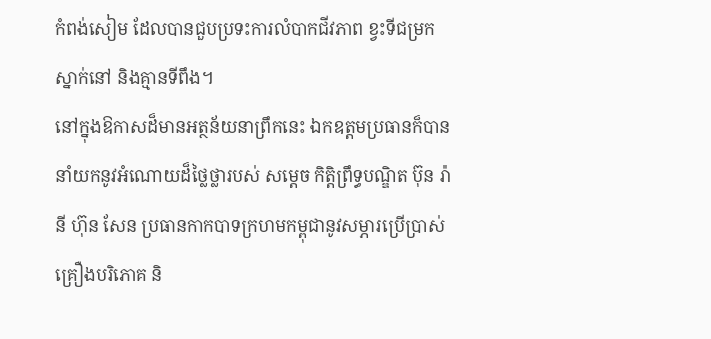កំពង់សៀម ដែលបានជួបប្រទះការលំបាកជីវភាព ខ្វះទីជម្រកស្នាក់នៅ និងគ្មានទីពឹង។
នៅក្នុងឱកាសដ៏មានអត្ថន័យនាព្រឹកនេះ ឯកឧត្តមប្រធានក៏បាននាំយកនូវអំណោយដ៏ថ្លៃថ្លារបស់ សម្តេច កិត្តិព្រឹទ្ធបណ្ឌិត ប៊ុន រ៉ានី ហ៊ុន សែន ប្រធានកាកបាទក្រហមកម្ពុជានូវសម្ភារប្រើប្រាស់ គ្រឿងបរិភោគ និ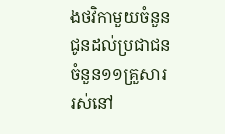ងថវិកាមួយចំនួនជូនដល់ប្រជាជនចំនួន១១គ្រួសារ រស់នៅ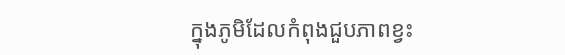ក្នុងភូមិដែលកំពុងជួបភាពខ្វះ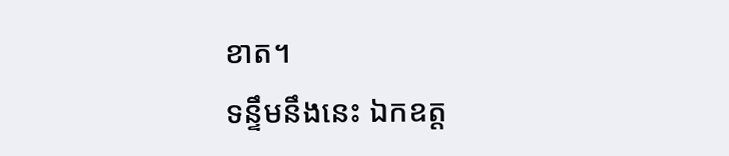ខាត។
ទន្ទឹមនឹងនេះ ឯកឧត្ត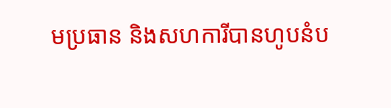មប្រធាន និងសហការីបានហូបនំប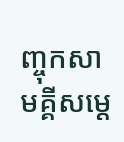ញ្ចុកសាមគ្គីសម្តេ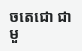ចតេជោ ជាមួ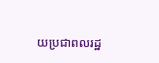យប្រជាពលរដ្ឋ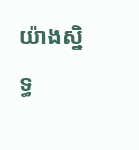យ៉ាងស្និទ្ធ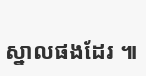ស្នាលផងដែរ ៕